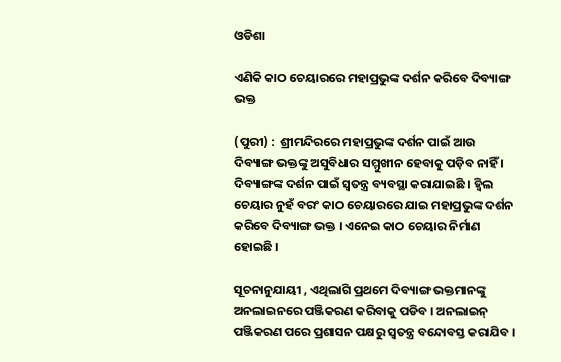ଓଡିଶା

ଏଣିକି କାଠ ଚେୟାରରେ ମହାପ୍ରଭୁଙ୍କ ଦର୍ଶନ କରିବେ ଦିବ୍ୟାଙ୍ଗ ଭକ୍ତ

(ପୁରୀ) :  ଶ୍ରୀମନ୍ଦିରରେ ମହାପ୍ରଭୁଙ୍କ ଦର୍ଶନ ପାଇଁ ଆଉ ଦିବ୍ୟାଙ୍ଗ ଭକ୍ତଙ୍କୁ ଅସୁବିଧାର ସମ୍ମୁଖୀନ ହେବାକୁ ପଡ଼ିବ ନାହିଁ । ଦିବ୍ୟାଙ୍ଗଙ୍କ ଦର୍ଶନ ପାଇଁ ସ୍ୱତନ୍ତ୍ର ବ୍ୟବସ୍ଥା କରାଯାଇଛି । ହ୍ବିଲ ଚେୟାର ନୁହଁ ବରଂ କାଠ ଚେୟାରରେ ଯାଇ ମହାପ୍ରଭୁଙ୍କ ଦର୍ଶନ କରିବେ ଦିବ୍ୟାଙ୍ଗ ଭକ୍ତ । ଏନେଇ କାଠ ଚେୟାର ନିର୍ମାଣ ହୋଇଛି ।

ସୂଚନାନୁଯାୟୀ , ଏଥିଲାଗି ପ୍ରଥମେ ଦିବ୍ୟାଙ୍ଗ ଭକ୍ତମାନଙ୍କୁ ଅନଲାଇନରେ ପଞ୍ଜିକରଣ କରିବାକୁ ପଡିବ । ଅନଲାଇନ୍ ପଞ୍ଜିକରଣ ପରେ ପ୍ରଶାସନ ପକ୍ଷରୁ ସ୍ୱତନ୍ତ୍ର ବନ୍ଦୋବସ୍ତ କରାଯିବ ।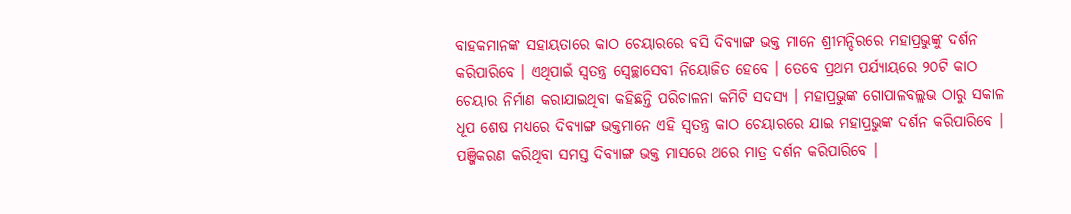ବାହକମାନଙ୍କ ସହାୟତାରେ କାଠ ଚେୟାରରେ ବସି ଦିବ୍ୟାଙ୍ଗ ଭକ୍ତ ମାନେ ଶ୍ରୀମନ୍ଦିରରେ ମହାପ୍ରଭୁଙ୍କୁ ଦର୍ଶନ କରିପାରିବେ । ଏଥିପାଇଁ ସ୍ୱତନ୍ତ୍ର ସ୍ୱେଚ୍ଛାସେବୀ ନିୟୋଜିତ ହେବେ । ତେବେ ପ୍ରଥମ ପର୍ଯ୍ୟାୟରେ ୨୦ଟି କାଠ ଚେୟାର ନିର୍ମାଣ କରାଯାଇଥିବା କହିଛନ୍ତି ପରିଚାଳନା କମିଟି ସଦସ୍ୟ । ମହାପ୍ରଭୁଙ୍କ ଗୋପାଳବଲ୍ଲଭ ଠାରୁ ସକାଳ ଧୂପ ଶେଷ ମଧ୍ୟରେ ଦିବ୍ୟାଙ୍ଗ ଭକ୍ତମାନେ ଏହି ସ୍ୱତନ୍ତ୍ର କାଠ ଚେୟାରରେ ଯାଇ ମହାପ୍ରଭୁଙ୍କ ଦର୍ଶନ କରିପାରିବେ । ପଞ୍ଜିକରଣ କରିଥିବା ସମସ୍ତ ଦିବ୍ୟାଙ୍ଗ ଭକ୍ତ ମାସରେ ଥରେ ମାତ୍ର ଦର୍ଶନ କରିପାରିବେ ।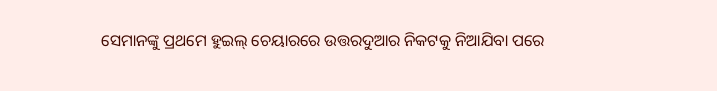ସେମାନଙ୍କୁ ପ୍ରଥମେ ହୁଇଲ୍ ଚେୟାରରେ ଉତ୍ତରଦୁଆର ନିକଟକୁ ନିଆଯିବା ପରେ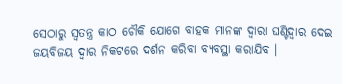ସେଠାରୁ ସ୍ୱତନ୍ତ୍ର କାଠ ଚୌକି ଯୋଗେ ବାହକ ମାନଙ୍କ ଦ୍ୱାରା ଘଣ୍ଟିଦ୍ୱାର ଦେଇ ଜୟବିଜୟ ଦ୍ୱାର ନିକଟରେ ଦର୍ଶନ କରିବା ବ୍ୟବସ୍ଥା କରାଯିବ ।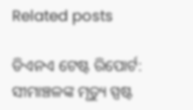Related posts

ଡିଏନଏ ଟେଷ୍ଟ ରିପୋର୍ଟ: ସୀମାଞ୍ଚଳଙ୍କ ମୃତ୍ୟୁ ସ୍ପଷ୍ଟ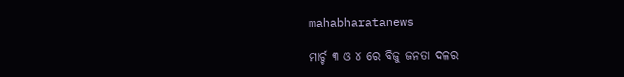mahabharatanews

ମାର୍ଚ୍ଚ ୩ ଓ ୪ ରେ ବିଜୁ ଜନତା ଦଳର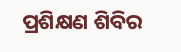ପ୍ରଶିକ୍ଷଣ ଶିବିର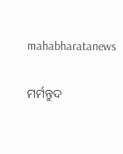mahabharatanews

ମର୍ମନ୍ତୁଦ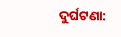ଦୁର୍ଘଟଣା: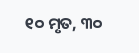୧୦ ମୃତ, ୩୦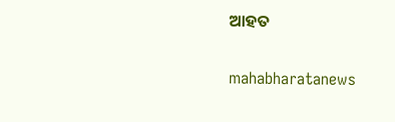ଆହତ

mahabharatanews